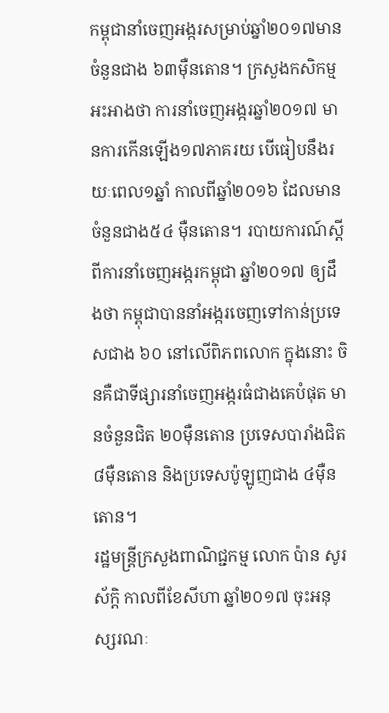កម្ពុជានាំចេញអង្ករសម្រាប់ឆ្នាំ២០១៧មានចំនួនជាង ៦៣ម៉ឺនតោន។ ក្រសួងកសិកម្ម អះអាងថា ការនាំចេញអង្ករឆ្នាំ២០១៧ មានការកើនឡើង១៧ភាគរយ បើធៀបនឹងរយៈពេល១ឆ្នាំ កាលពីឆ្នាំ២០១៦ ដែលមានចំនួនជាង៥៤ ម៉ឺនតោន។ របាយការណ៍ស្ដីពីការនាំចេញអង្ករកម្ពុជា ឆ្នាំ២០១៧ ឲ្យដឹងថា កម្ពុជាបាននាំអង្ករចេញទៅកាន់ប្រទេសជាង ៦០ នៅលើពិភពលោក ក្នុងនោះ ចិនគឺជាទីផ្សារនាំចេញអង្ករធំជាងគេបំផុត មានចំនួនជិត ២០ម៉ឺនតោន ប្រទេសបារាំងជិត ៨ម៉ឺនតោន និងប្រទេសប៉ូឡូញជាង ៤ម៉ឺនតោន។
រដ្ឋមន្ត្រីក្រសួងពាណិជ្ជកម្ម លោក ប៉ាន សូរស័ក្ដិ កាលពីខែសីហា ឆ្នាំ២០១៧ ចុះអនុស្សរណៈ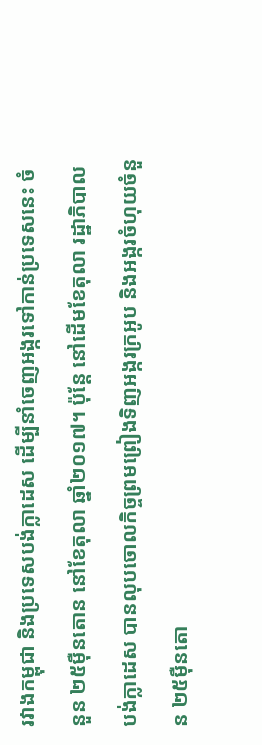រវាងកម្ពុជា និងប្រទេសបង់ក្លាដេស ដើម្បីនាំចេញអង្ករទៅកាន់ប្រទេសនេះ ចំនួន ២៥ម៉ឺនតោន នៅខែតុលា ឆ្នាំ២០១៧។ ប៉ុន្តែ នៅដើមខែតុលា រដ្ឋាភិបាលបង់ក្លាដេស បានលុបចោលកិច្ចព្រមព្រៀងទិញអង្ករក្រអូប និងអង្ករចំហុយចំនួន ២៥ម៉ឺនតោ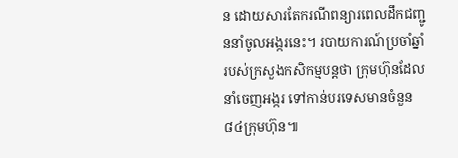ន ដោយសារតែករណីពន្យារពេលដឹកជញ្ជូននាំចូលអង្ករនេះ។ របាយការណ៍ប្រចាំឆ្នាំ របស់ក្រសួងកសិកម្មបន្ដថា ក្រុមហ៊ុនដែលនាំចេញអង្ករ ទៅកាន់បរទេសមានចំនួន ៨៤ក្រុមហ៊ុន៕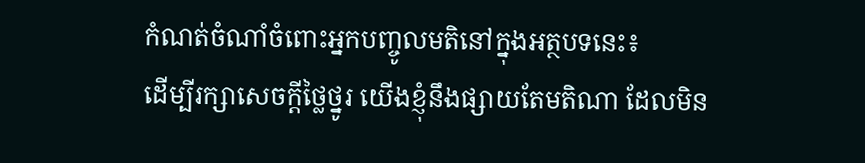កំណត់ចំណាំចំពោះអ្នកបញ្ចូលមតិនៅក្នុងអត្ថបទនេះ៖
ដើម្បីរក្សាសេចក្ដីថ្លៃថ្នូរ យើងខ្ញុំនឹងផ្សាយតែមតិណា ដែលមិន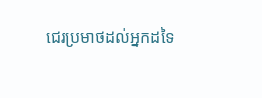ជេរប្រមាថដល់អ្នកដទៃ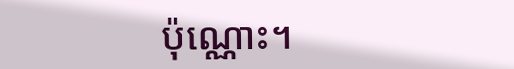ប៉ុណ្ណោះ។